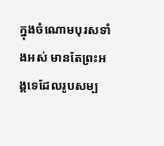ក្នុងចំណោមបុរសទាំងអស់ មានតែព្រះអង្គទេដែលរូបសម្ប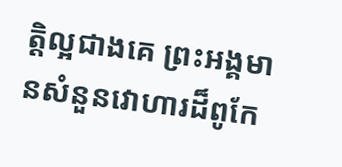ត្តិល្អជាងគេ ព្រះអង្គមានសំនួនវោហារដ៏ពូកែ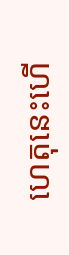ហេតុនេះហើ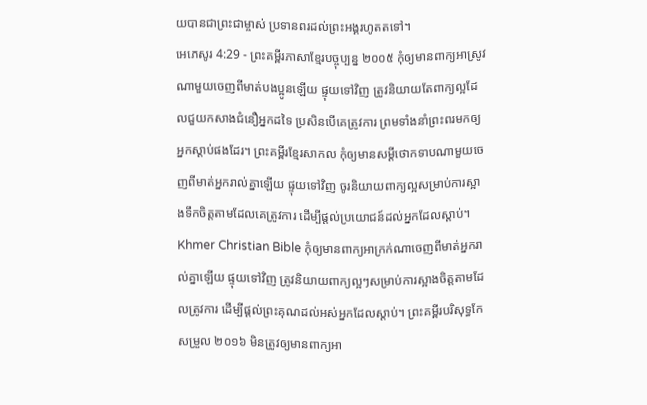យបានជាព្រះជាម្ចាស់ ប្រទានពរដល់ព្រះអង្គរហូតតទៅ។
អេភេសូរ 4:29 - ព្រះគម្ពីរភាសាខ្មែរបច្ចុប្បន្ន ២០០៥ កុំឲ្យមានពាក្យអាស្រូវណាមួយចេញពីមាត់បងប្អូនឡើយ ផ្ទុយទៅវិញ ត្រូវនិយាយតែពាក្យល្អដែលជួយកសាងជំនឿអ្នកដទៃ ប្រសិនបើគេត្រូវការ ព្រមទាំងនាំព្រះពរមកឲ្យអ្នកស្ដាប់ផងដែរ។ ព្រះគម្ពីរខ្មែរសាកល កុំឲ្យមានសម្ដីថោកទាបណាមួយចេញពីមាត់អ្នករាល់គ្នាឡើយ ផ្ទុយទៅវិញ ចូរនិយាយពាក្យល្អសម្រាប់ការស្អាងទឹកចិត្តតាមដែលគេត្រូវការ ដើម្បីផ្ដល់ប្រយោជន៍ដល់អ្នកដែលស្ដាប់។ Khmer Christian Bible កុំឲ្យមានពាក្យអាក្រក់ណាចេញពីមាត់អ្នករាល់គ្នាឡើយ ផ្ទុយទៅវិញ ត្រូវនិយាយពាក្យល្អៗសម្រាប់ការស្អាងចិត្ដតាមដែលត្រូវការ ដើម្បីផ្ដល់ព្រះគុណដល់អស់អ្នកដែលស្ដាប់។ ព្រះគម្ពីរបរិសុទ្ធកែសម្រួល ២០១៦ មិនត្រូវឲ្យមានពាក្យអា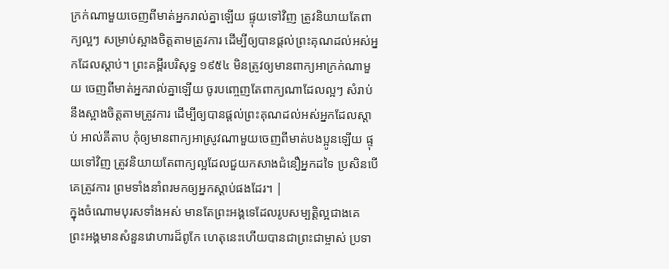ក្រក់ណាមួយចេញពីមាត់អ្នករាល់គ្នាឡើយ ផ្ទុយទៅវិញ ត្រូវនិយាយតែពាក្យល្អៗ សម្រាប់ស្អាងចិត្តតាមត្រូវការ ដើម្បីឲ្យបានផ្តល់ព្រះគុណដល់អស់អ្នកដែលស្តាប់។ ព្រះគម្ពីរបរិសុទ្ធ ១៩៥៤ មិនត្រូវឲ្យមានពាក្យអាក្រក់ណាមួយ ចេញពីមាត់អ្នករាល់គ្នាឡើយ ចូរបញ្ចេញតែពាក្យណាដែលល្អៗ សំរាប់នឹងស្អាងចិត្តតាមត្រូវការ ដើម្បីឲ្យបានផ្តល់ព្រះគុណដល់អស់អ្នកដែលស្តាប់ អាល់គីតាប កុំឲ្យមានពាក្យអាស្រូវណាមួយចេញពីមាត់បងប្អូនឡើយ ផ្ទុយទៅវិញ ត្រូវនិយាយតែពាក្យល្អដែលជួយកសាងជំនឿអ្នកដទៃ ប្រសិនបើគេត្រូវការ ព្រមទាំងនាំពរមកឲ្យអ្នកស្ដាប់ផងដែរ។ |
ក្នុងចំណោមបុរសទាំងអស់ មានតែព្រះអង្គទេដែលរូបសម្បត្តិល្អជាងគេ ព្រះអង្គមានសំនួនវោហារដ៏ពូកែ ហេតុនេះហើយបានជាព្រះជាម្ចាស់ ប្រទា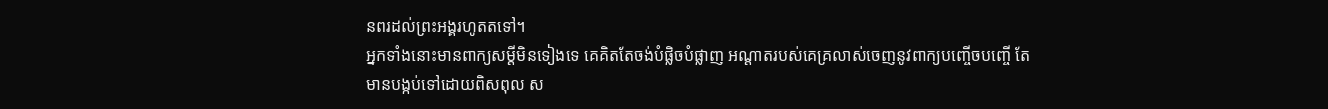នពរដល់ព្រះអង្គរហូតតទៅ។
អ្នកទាំងនោះមានពាក្យសម្ដីមិនទៀងទេ គេគិតតែចង់បំផ្លិចបំផ្លាញ អណ្ដាតរបស់គេគ្រលាស់ចេញនូវពាក្យបញ្ចើចបញ្ចើ តែមានបង្កប់ទៅដោយពិសពុល ស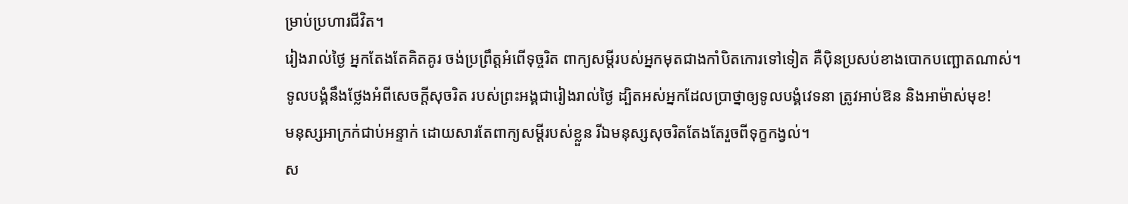ម្រាប់ប្រហារជីវិត។
រៀងរាល់ថ្ងៃ អ្នកតែងតែគិតគូរ ចង់ប្រព្រឹត្តអំពើទុច្ចរិត ពាក្យសម្ដីរបស់អ្នកមុតជាងកាំបិតកោរទៅទៀត គឺប៉ិនប្រសប់ខាងបោកបញ្ឆោតណាស់។
ទូលបង្គំនឹងថ្លែងអំពីសេចក្ដីសុចរិត របស់ព្រះអង្គជារៀងរាល់ថ្ងៃ ដ្បិតអស់អ្នកដែលប្រាថ្នាឲ្យទូលបង្គំវេទនា ត្រូវអាប់ឱន និងអាម៉ាស់មុខ!
មនុស្សអាក្រក់ជាប់អន្ទាក់ ដោយសារតែពាក្យសម្ដីរបស់ខ្លួន រីឯមនុស្សសុចរិតតែងតែរួចពីទុក្ខកង្វល់។
ស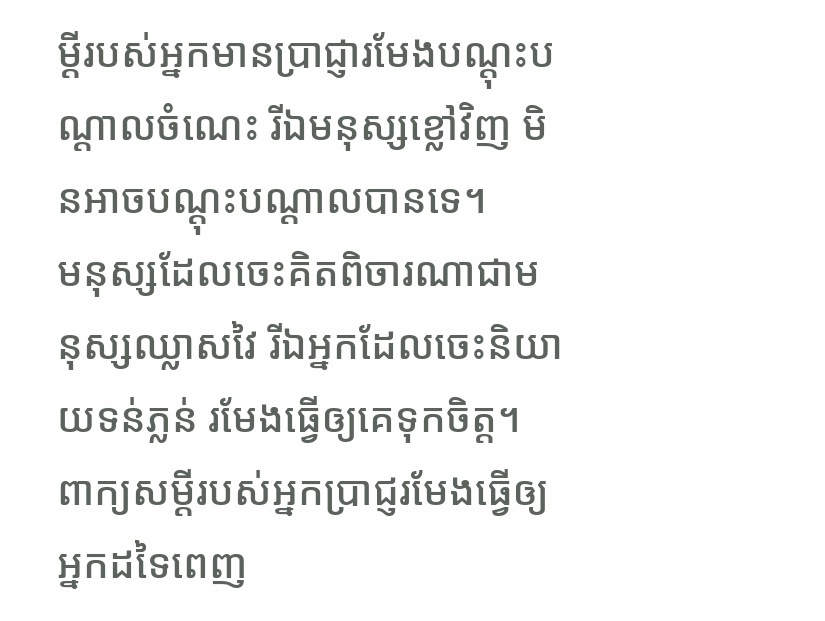ម្ដីរបស់អ្នកមានប្រាជ្ញារមែងបណ្ដុះបណ្ដាលចំណេះ រីឯមនុស្សខ្លៅវិញ មិនអាចបណ្ដុះបណ្ដាលបានទេ។
មនុស្សដែលចេះគិតពិចារណាជាមនុស្សឈ្លាសវៃ រីឯអ្នកដែលចេះនិយាយទន់ភ្លន់ រមែងធ្វើឲ្យគេទុកចិត្ត។
ពាក្យសម្ដីរបស់អ្នកប្រាជ្ញរមែងធ្វើឲ្យអ្នកដទៃពេញ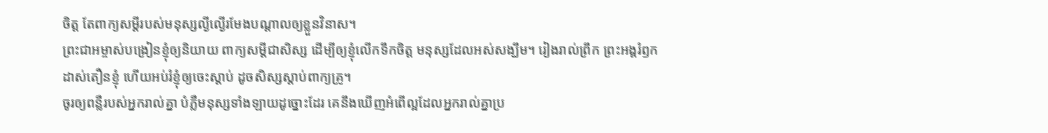ចិត្ត តែពាក្យសម្ដីរបស់មនុស្សល្ងីល្ងើរមែងបណ្ដាលឲ្យខ្លួនវិនាស។
ព្រះជាអម្ចាស់បង្រៀនខ្ញុំឲ្យនិយាយ ពាក្យសម្ដីជាសិស្ស ដើម្បីឲ្យខ្ញុំលើកទឹកចិត្ត មនុស្សដែលអស់សង្ឃឹម។ រៀងរាល់ព្រឹក ព្រះអង្គរំឭកដាស់តឿនខ្ញុំ ហើយអប់រំខ្ញុំឲ្យចេះស្ដាប់ ដូចសិស្សស្ដាប់ពាក្យគ្រូ។
ចូរឲ្យពន្លឺរបស់អ្នករាល់គ្នា បំភ្លឺមនុស្សទាំងឡាយដូច្នោះដែរ គេនឹងឃើញអំពើល្អដែលអ្នករាល់គ្នាប្រ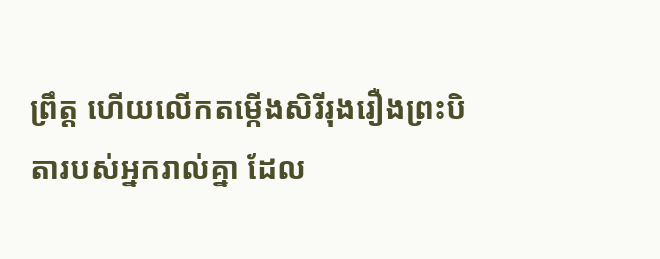ព្រឹត្ត ហើយលើកតម្កើងសិរីរុងរឿងព្រះបិតារបស់អ្នករាល់គ្នា ដែល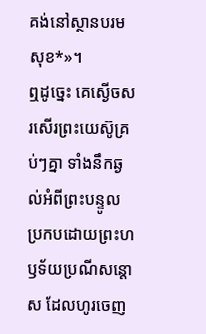គង់នៅស្ថានបរមសុខ*»។
ឮដូច្នេះ គេស្ងើចសរសើរព្រះយេស៊ូគ្រប់ៗគ្នា ទាំងនឹកឆ្ងល់អំពីព្រះបន្ទូល ប្រកបដោយព្រះហឫទ័យប្រណីសន្ដោស ដែលហូរចេញ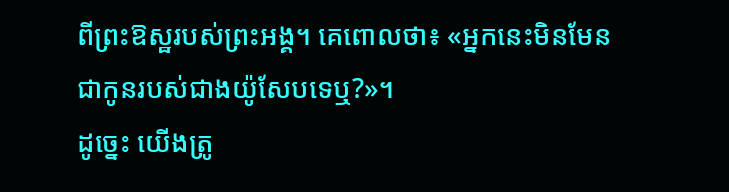ពីព្រះឱស្ឋរបស់ព្រះអង្គ។ គេពោលថា៖ «អ្នកនេះមិនមែនជាកូនរបស់ជាងយ៉ូសែបទេឬ?»។
ដូច្នេះ យើងត្រូ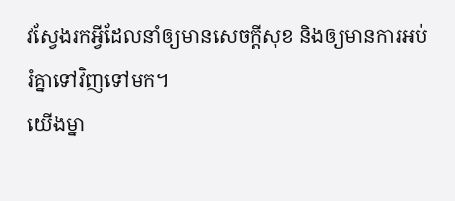វស្វែងរកអ្វីដែលនាំឲ្យមានសេចក្ដីសុខ និងឲ្យមានការអប់រំគ្នាទៅវិញទៅមក។
យើងម្នា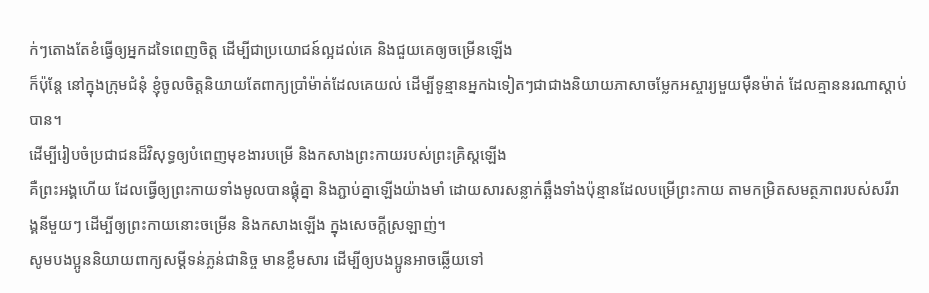ក់ៗតោងតែខំធ្វើឲ្យអ្នកដទៃពេញចិត្ត ដើម្បីជាប្រយោជន៍ល្អដល់គេ និងជួយគេឲ្យចម្រើនឡើង
ក៏ប៉ុន្តែ នៅក្នុងក្រុមជំនុំ ខ្ញុំចូលចិត្តនិយាយតែពាក្យប្រាំម៉ាត់ដែលគេយល់ ដើម្បីទូន្មានអ្នកឯទៀតៗជាជាងនិយាយភាសាចម្លែកអស្ចារ្យមួយម៉ឺនម៉ាត់ ដែលគ្មាននរណាស្ដាប់បាន។
ដើម្បីរៀបចំប្រជាជនដ៏វិសុទ្ធឲ្យបំពេញមុខងារបម្រើ និងកសាងព្រះកាយរបស់ព្រះគ្រិស្តឡើង
គឺព្រះអង្គហើយ ដែលធ្វើឲ្យព្រះកាយទាំងមូលបានផ្គុំគ្នា និងភ្ជាប់គ្នាឡើងយ៉ាងមាំ ដោយសារសន្លាក់ឆ្អឹងទាំងប៉ុន្មានដែលបម្រើព្រះកាយ តាមកម្រិតសមត្ថភាពរបស់សរីរាង្គនីមួយៗ ដើម្បីឲ្យព្រះកាយនោះចម្រើន និងកសាងឡើង ក្នុងសេចក្ដីស្រឡាញ់។
សូមបងប្អូននិយាយពាក្យសម្ដីទន់ភ្លន់ជានិច្ច មានខ្លឹមសារ ដើម្បីឲ្យបងប្អូនអាចឆ្លើយទៅ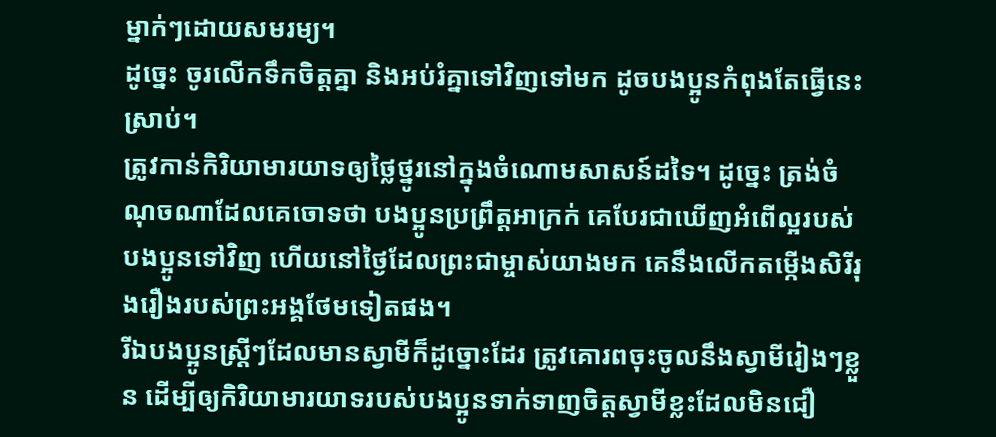ម្នាក់ៗដោយសមរម្យ។
ដូច្នេះ ចូរលើកទឹកចិត្តគ្នា និងអប់រំគ្នាទៅវិញទៅមក ដូចបងប្អូនកំពុងតែធ្វើនេះស្រាប់។
ត្រូវកាន់កិរិយាមារយាទឲ្យថ្លៃថ្នូរនៅក្នុងចំណោមសាសន៍ដទៃ។ ដូច្នេះ ត្រង់ចំណុចណាដែលគេចោទថា បងប្អូនប្រព្រឹត្តអាក្រក់ គេបែរជាឃើញអំពើល្អរបស់បងប្អូនទៅវិញ ហើយនៅថ្ងៃដែលព្រះជាម្ចាស់យាងមក គេនឹងលើកតម្កើងសិរីរុងរឿងរបស់ព្រះអង្គថែមទៀតផង។
រីឯបងប្អូនស្ត្រីៗដែលមានស្វាមីក៏ដូច្នោះដែរ ត្រូវគោរពចុះចូលនឹងស្វាមីរៀងៗខ្លួន ដើម្បីឲ្យកិរិយាមារយាទរបស់បងប្អូនទាក់ទាញចិត្តស្វាមីខ្លះដែលមិនជឿ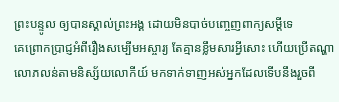ព្រះបន្ទូល ឲ្យបានស្គាល់ព្រះអង្គ ដោយមិនបាច់បញ្ចេញពាក្យសម្ដីទេ
គេព្រោកប្រាជ្ញអំពីរឿងសម្បើមអស្ចារ្យ តែគ្មានខ្លឹមសារអ្វីសោះ ហើយប្រើតណ្ហាលោភលន់តាមនិស្ស័យលោកីយ៍ មកទាក់ទាញអស់អ្នកដែលទើបនឹងរួចពី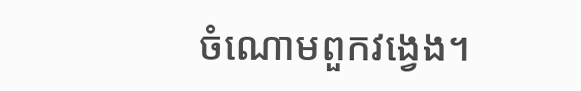ចំណោមពួកវង្វេង។